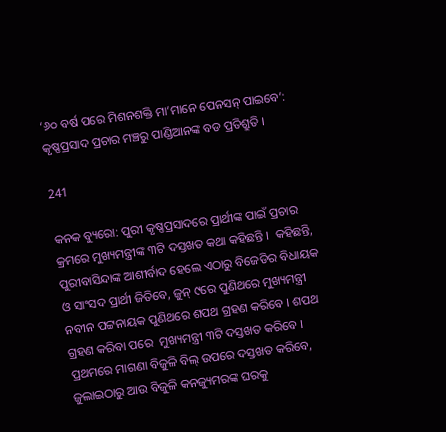‘୬୦ ବର୍ଷ ପରେ ମିଶନଶକ୍ତି ମା’ମାନେ ପେନସନ୍ ପାଇବେ’: କୃଷ୍ଣପ୍ରସାଦ ପ୍ରଚାର ମଞ୍ଚରୁ ପାଣ୍ଡିଆନଙ୍କ ବଡ ପ୍ରତିଶ୍ରୁତି ।

241

କନକ ବ୍ୟୁରୋ: ପୁରୀ କୃଷ୍ଣପ୍ରସାଦରେ ପ୍ରାର୍ଥୀଙ୍କ ପାଇଁ ପ୍ରଚାର କ୍ରମରେ ମୁଖ୍ୟମନ୍ତ୍ରୀଙ୍କ ୩ଟି ଦସ୍ତଖତ କଥା କହିଛନ୍ତି ।  କହିଛନ୍ତି, ପୁରୀବାସିନ୍ଦାଙ୍କ ଆଶୀର୍ବାଦ ହେଲେ ଏଠାରୁ ବିଜେଡିର ବିଧାୟକ ଓ ସାଂସଦ ପ୍ରାର୍ଥୀ ଜିତିବେ, ଜୁନ୍ ୯ରେ ପୁଣିଥରେ ମୁଖ୍ୟମନ୍ତ୍ରୀ ନବୀନ ପଟ୍ଟନାୟକ ପୁଣିଥରେ ଶପଥ ଗ୍ରହଣ କରିବେ । ଶପଥ ଗ୍ରହଣ କରିବା ପରେ  ମୁଖ୍ୟମନ୍ତ୍ରୀ ୩ଟି ଦସ୍ତଖତ କରିବେ । ପ୍ରଥମରେ ମାଗଣା ବିଜୁଳି ବିଲ୍ ଉପରେ ଦସ୍ତଖତ କରିବେ, ଜୁଲାଇଠାରୁ ଆଉ ବିଜୁଳି କନଜ୍ୟୁମରଙ୍କ ଘରକୁ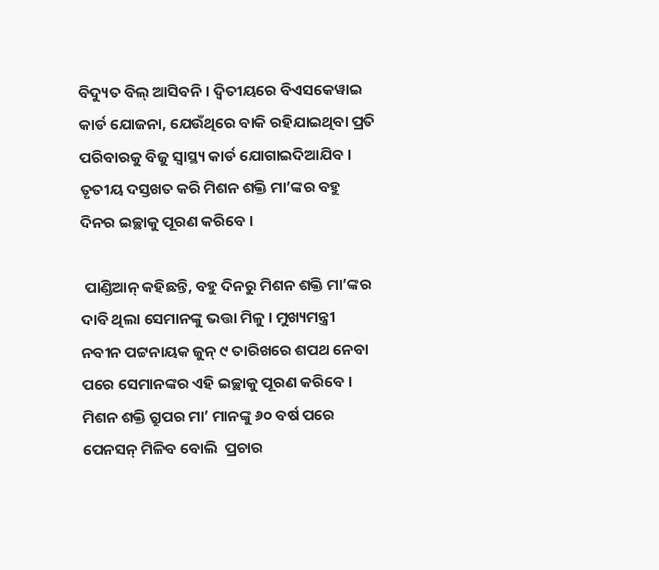ବିଦ୍ୟୁତ ବିଲ୍ ଆସିବନି । ଦ୍ୱିତୀୟରେ ବିଏସକେୱାଇ କାର୍ଡ ଯୋଜନା, ଯେଉଁଥିରେ ବାକି ରହିଯାଇଥିବା ପ୍ରତି ପରିବାରକୁ ବିଜୁ ସ୍ୱାସ୍ଥ୍ୟ କାର୍ଡ ଯୋଗାଇଦିଆଯିବ । ତୃତୀୟ ଦସ୍ତଖତ କରି ମିଶନ ଶକ୍ତି ମା’ଙ୍କର ବହୁ ଦିନର ଇଚ୍ଛାକୁ ପୂରଣ କରିବେ ।

 ପାଣ୍ଡିଆନ୍ କହିଛନ୍ତି, ବହୁ ଦିନରୁ ମିଶନ ଶକ୍ତି ମା’ଙ୍କର ଦାବି ଥିଲା ସେମାନଙ୍କୁ ଭତ୍ତା ମିଳୁ । ମୁଖ୍ୟମନ୍ତ୍ରୀ ନବୀନ ପଟ୍ଟନାୟକ ଜୁନ୍ ୯ ତାରିଖରେ ଶପଥ ନେବା ପରେ ସେମାନଙ୍କର ଏହି ଇଚ୍ଛାକୁ ପୂରଣ କରିବେ । ମିଶନ ଶକ୍ତି ଗ୍ରୁପର ମା’ ମାନଙ୍କୁ ୬୦ ବର୍ଷ ପରେ ପେନସନ୍ ମିଳିବ ବୋଲି  ପ୍ରଚାର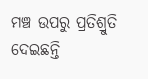ମଞ୍ଚ ଉପରୁ ପ୍ରତିଶ୍ରୁତି ଦେଇଛନ୍ତି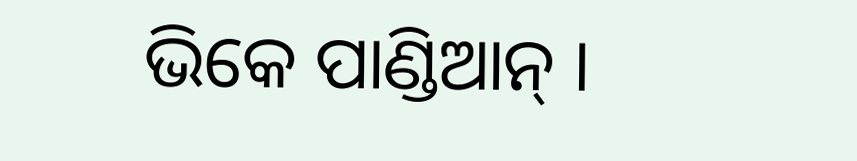ଭିକେ ପାଣ୍ଡିଆନ୍ ।